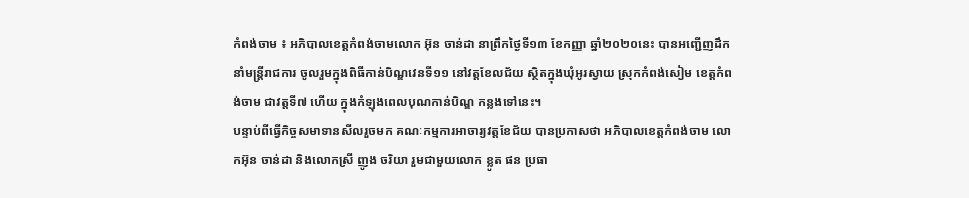កំពង់ចាម ៖ អភិបាលខេត្តកំពង់ចាមលោក អ៊ុន ចាន់ដា នាព្រឹកថ្ងៃទី១៣ ខែកញ្ញា ឆ្នាំ២០២០នេះ បានអញ្ជើញដឹកនាំមន្ត្រីរាជការ ចូលរួមក្នុងពិធីកាន់បិណ្ឌវេនទី១១ នៅវត្តខែលជ័យ ស្ថិតក្នុងឃុំអូរស្វាយ ស្រុកកំពង់សៀម ខេត្តកំពង់ចាម ជាវត្តទី៧ ហើយ ក្នុងកំឡុងពេលបុណកាន់បិណ្ឌ កន្លងទៅនេះ។
បន្ទាប់ពីធ្វើកិច្ចសមាទានសីលរួចមក គណៈកម្មការអាចារ្យវត្តខែជ័យ បានប្រកាសថា អភិបាលខេត្តកំពង់ចាម លោកអ៊ុន ចាន់ដា និងលោកស្រី ញូង ចរិយា រួមជាមួយលោក ខ្លូត ផន ប្រធា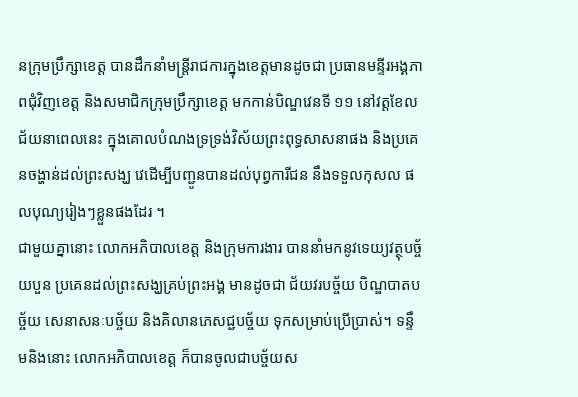នក្រុមប្រឹក្សាខេត្ត បានដឹកនាំមន្ត្រីរាជការក្នុងខេត្តមានដូចជា ប្រធានមន្ទីរអង្គភាពជុំវិញខេត្ត និងសមាជិកក្រុមប្រឹក្សាខេត្ត មកកាន់បិណ្ឌវេនទី ១១ នៅវត្តខែលជ័យនាពេលនេះ ក្នុងគោលបំណងទ្រទ្រង់វិស័យព្រះពុទ្ធសាសនាផង និងប្រគេនចង្ហាន់ដល់ព្រះសង្ឃ វេដើម្បីបញ្ជូនបានដល់បុព្វការីជន នឹងទទួលកុសល ផលបុណ្យរៀងៗខ្លួនផងដែរ ។
ជាមួយគ្នានោះ លោកអភិបាលខេត្ត និងក្រុមការងារ បាននាំមកនូវទេយ្យវត្ថុបច្ច័យបួន ប្រគេនដល់ព្រះសង្ឃគ្រប់ព្រះអង្គ មានដូចជា ជ័យវរបច្ច័យ បិណ្ឌបាតបច្ច័យ សេនាសនៈបច្ច័យ និងគិលានភេសជ្ជបច្ច័យ ទុកសម្រាប់ប្រើប្រាស់។ ទន្ទឹមនិងនោះ លោកអភិបាលខេត្ត ក៏បានចូលជាបច្ច័យស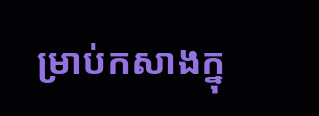ម្រាប់កសាងក្នុ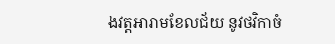ងវត្តអារាមខែលជ័យ នូវថវិកាចំ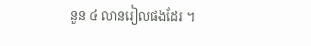នួន ៤ លានរៀលផងដែរ ។